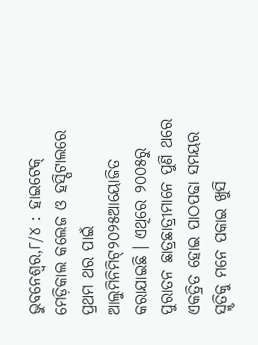ଭୁବନେଶ୍ବର,୮/୪ : ହାଇଟେକ୍ ମେଡ଼ିକାଲ କଲେଜ ଓ ହସ୍ପିଟାଲରେ ପ୍ରଥମ ଥର ପାଇଁ ଆଲୁମିନିମିଟ୍୨୦୨୫ଆୟୋଜିତ କରାଯାଇଛି । ଏଥିରେ ୨୦୦୫ରୁ ପୁରାତନ ଛାତ୍ରଛାତ୍ରୀମାନେ ପୁଣି ଥରେ ଏକତ୍ରିତ ହୋଇ ପାଠପଢା ସମୟର ସ୍ମୃତିକୁ ମନେ ପକାଇ ଖୁସି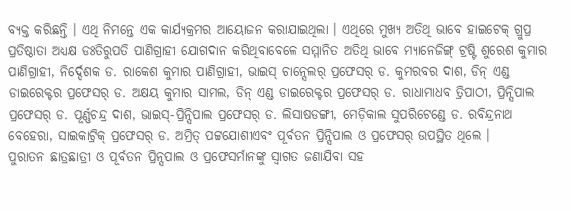ବ୍ୟକ୍ତ କରିଛନ୍ତି । ଏଥି ନିମନ୍ତେ ଏକ କାର୍ଯ୍ୟକ୍ରମର ଆୟୋଜନ କରାଯାଇଥିଲା । ଏଥିରେ ମୁଖ୍ୟ ଅତିଥି ଭାବେ ହାଇଟେକ୍ ଗ୍ରୁପ୍ର ପ୍ରତିଷ୍ଠାତା ଅଧ୍ୟକ୍ଷ ଡଃତିରୁପତି ପାଣିଗ୍ରାହୀ ଯୋଗଦାନ କରିଥିବାବେଳେ ସମ୍ମାନିତ ଅତିଥି ଭାବେ ମ୍ୟାନେଜିଙ୍ଗ୍ ଟ୍ରଷ୍ଟି ଶୁରେଶ କୁମାର ପାଣିଗ୍ରାହୀ, ନିର୍ଦ୍ଦେଶକ ଡ. ରାକେଶ କୁମାର ପାଣିଗ୍ରାହୀ, ଭାଇସ୍ ଚାନ୍ସେଲର୍ ପ୍ରଫେସର୍ ଡ. କୁମରବର ଦାଶ, ଡିନ୍ ଏଣ୍ଡ ଡାଇରେକ୍ଟର ପ୍ରଫେସର୍ ଡ. ଅକ୍ଷୟ କୁମାର ସାମଲ, ଡିନ୍ ଏଣ୍ଡ ଡାଇରେକ୍ଟର ପ୍ରଫେସର୍ ଡ. ରାଧାମାଧବ ତ୍ରିପାଠୀ, ପ୍ରିନ୍ସିପାଲ ପ୍ରଫେସର୍ ଡ. ପୂର୍ଣ୍ଣଚନ୍ଦ୍ର ଦାଶ, ଭାଇସ୍-ପ୍ରିନ୍ସିପାଲ ପ୍ରଫେସର୍ ଡ. ଲିସାଷଡଙ୍ଗୀ, ମେଡ଼ିକାଲ ସୁପରିଟେଣ୍ଡେ ଡ. ରବିନ୍ଦ୍ରନାଥ ବେହେରା, ସାଇକାଟ୍ରିକ୍ ପ୍ରଫେସର୍ ଡ. ଅମ୍ରିତ୍ ପଟ୍ଟଯୋଶୀଏବଂ ପୂର୍ବତନ ପ୍ରିନ୍ସିପାଲ ଓ ପ୍ରଫେସର୍ ଉପସ୍ଥିତ ଥିଲେ ।
ପୁରାତନ ଛାତ୍ରଛାତ୍ରୀ ଓ ପୂର୍ବତନ ପ୍ରିନ୍ସପାଲ ଓ ପ୍ରଫେସର୍ମାନଙ୍କୁ ସ୍ୱାଗତ ଜଣାଯିବା ସହ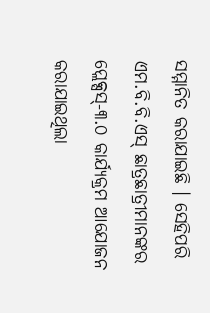ସମ୍ମାନିତ କରାଯାଇଛି । ସେହିପରି ଏମ.ବି.ବି.ଏସ୍ ଛାତ୍ରଛାତ୍ରୀମାନଙ୍କର ପ୍ଲେକ୍ସସ୍-୩.୦ କାର୍ଯ୍ୟକ୍ରମ ଆଯୋଜନ କରାଯାଇଥିଲା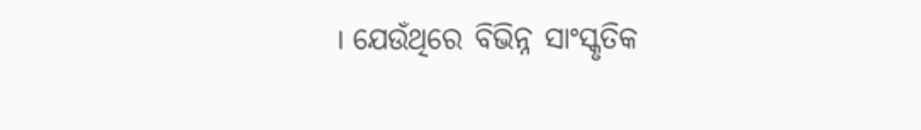। ଯେଉଁଥିରେ ବିଭିନ୍ନ ସାଂସ୍କୃତିକ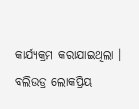କାର୍ଯ୍ୟକ୍ରମ କରାଯାଇଥିଲା । ବଲିଉଡ୍ର ଲୋକପ୍ରିୟ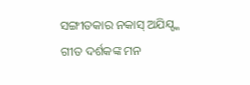ସଙ୍ଗୀତକାର ନକାସ୍ ଅଯିଯ୍ଙ୍କ ଗୀତ ଦର୍ଶକଙ୍କ ମନ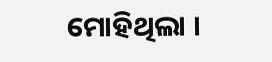ମୋହିଥିଲା ।